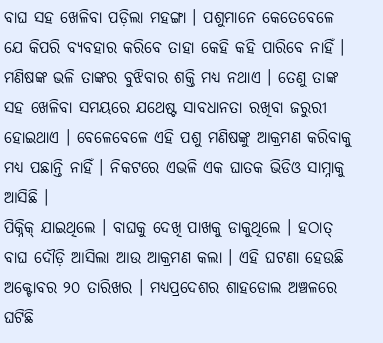ବାଘ ସହ ଖେଳିବା ପଡ଼ିଲା ମହଙ୍ଗା । ପଶୁମାନେ କେତେବେଳେ ଯେ କିପରି ବ୍ୟବହାର କରିବେ ତାହା କେହି କହି ପାରିବେ ନାହିଁ । ମଣିଷଙ୍କ ଭଳି ତାଙ୍କର ବୁଝିବାର ଶକ୍ତି ମଧ୍ୟ ନଥାଏ । ତେଣୁ ତାଙ୍କ ସହ ଖେଳିବା ସମୟରେ ଯଥେଷ୍ଟ ସାବଧାନତା ରଖିବା ଜରୁରୀ ହୋଇଥାଏ । ବେଳେବେଳେ ଏହି ପଶୁ ମଣିଷଙ୍କୁ ଆକ୍ରମଣ କରିବାକୁ ମଧ୍ୟ ପଛାନ୍ତି ନାହିଁ । ନିକଟରେ ଏଭଳି ଏକ ଘାତକ ଭିଡିଓ ସାମ୍ନାକୁ ଆସିଛି ।
ପିକ୍ନିକ୍ ଯାଇଥିଲେ । ବାଘକୁ ଦେଖି ପାଖକୁ ଡାକୁଥିଲେ । ହଠାତ୍ ବାଘ ଦୌଡ଼ି ଆସିଲା ଆଉ ଆକ୍ରମଣ କଲା । ଏହି ଘଟଣା ହେଉଛି ଅକ୍ଟୋବର ୨୦ ତାରିଖର । ମଧ୍ୟପ୍ରଦେଶର ଶାହଡୋଲ ଅଞ୍ଚଳରେ ଘଟିଛି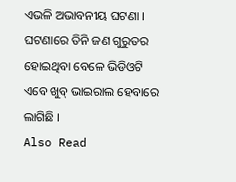ଏଭଳି ଅଭାବନୀୟ ଘଟଣା । ଘଟଣାରେ ତିନି ଜଣ ଗୁରୁତର ହୋଇଥିବା ବେଳେ ଭିଡିଓଟି ଏବେ ଖୁବ୍ ଭାଇରାଲ ହେବାରେ ଲାଗିଛି ।
Also Read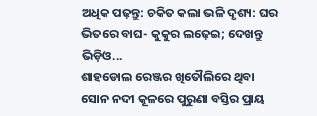ଅଧିକ ପଢ଼ନ୍ତୁ: ଚକିତ କଲା ଭଳି ଦୃଶ୍ୟ: ଘର ଭିତରେ ବାଘ- କୁକୁର ଲଢ଼େଇ; ଦେଖନ୍ତୁ ଭିଡ଼ିଓ...
ଶାହଡୋଲ ରେଞ୍ଜର ଖିତୌଲିରେ ଥିବା ସୋନ ନଦୀ କୂଳରେ ପୁରୁଣା ବସ୍ତିର ପ୍ରାୟ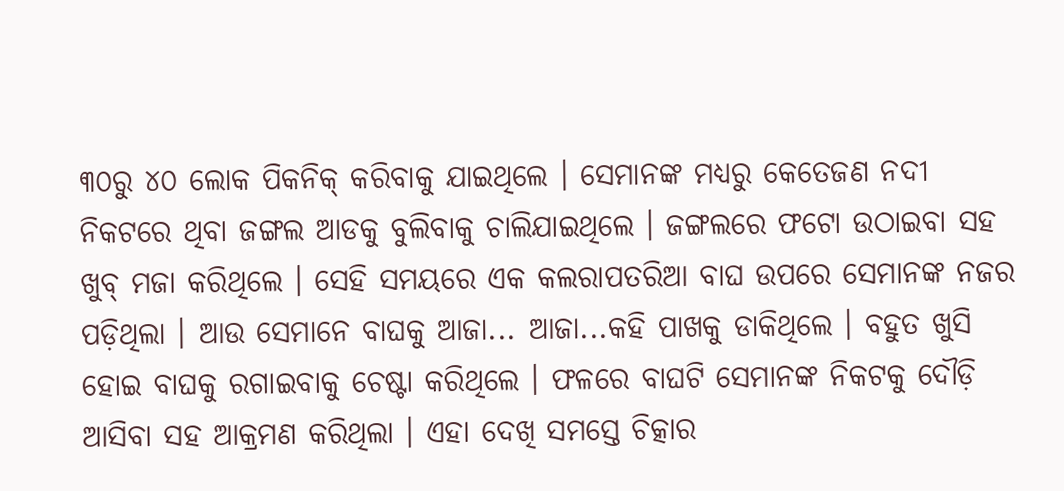୩୦ରୁ ୪୦ ଲୋକ ପିକନିକ୍ କରିବାକୁ ଯାଇଥିଲେ । ସେମାନଙ୍କ ମଧ୍ୟରୁ କେତେଜଣ ନଦୀ ନିକଟରେ ଥିବା ଜଙ୍ଗଲ ଆଡକୁ ବୁଲିବାକୁ ଚାଲିଯାଇଥିଲେ । ଜଙ୍ଗଲରେ ଫଟୋ ଉଠାଇବା ସହ ଖୁବ୍ ମଜା କରିଥିଲେ । ସେହି ସମୟରେ ଏକ କଲରାପତରିଆ ବାଘ ଉପରେ ସେମାନଙ୍କ ନଜର ପଡ଼ିଥିଲା । ଆଉ ସେମାନେ ବାଘକୁ ଆଜା... ଆଜା...କହି ପାଖକୁ ଡାକିଥିଲେ । ବହୁତ ଖୁସି ହୋଇ ବାଘକୁ ରଗାଇବାକୁ ଚେଷ୍ଟା କରିଥିଲେ । ଫଳରେ ବାଘଟି ସେମାନଙ୍କ ନିକଟକୁ ଦୌଡ଼ି ଆସିବା ସହ ଆକ୍ରମଣ କରିଥିଲା । ଏହା ଦେଖି ସମସ୍ତେ ଚିତ୍କାର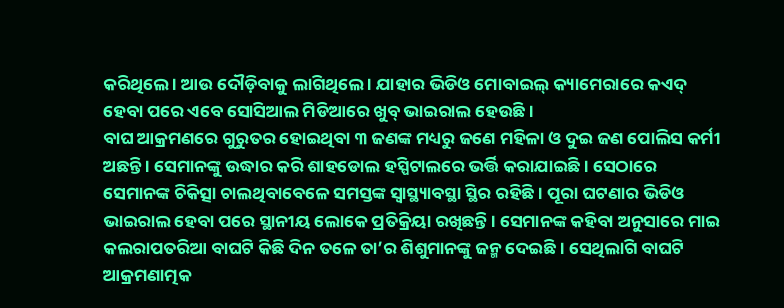କରିଥିଲେ । ଆଉ ଦୌଡ଼ିବାକୁ ଲାଗିଥିଲେ । ଯାହାର ଭିଡିଓ ମୋବାଇଲ୍ କ୍ୟାମେରାରେ କଏଦ୍ ହେବା ପରେ ଏବେ ସୋସିଆଲ ମିଡିଆରେ ଖୁବ୍ ଭାଇରାଲ ହେଉଛି ।
ବାଘ ଆକ୍ରମଣରେ ଗୁରୁତର ହୋଇଥିବା ୩ ଜଣଙ୍କ ମଧ୍ୟରୁ ଜଣେ ମହିଳା ଓ ଦୁଇ ଜଣ ପୋଲିସ କର୍ମୀ ଅଛନ୍ତି । ସେମାନଙ୍କୁ ଉଦ୍ଧାର କରି ଶାହଡୋଲ ହସ୍ପିଟାଲରେ ଭର୍ତ୍ତି କରାଯାଇଛି । ସେଠାରେ ସେମାନଙ୍କ ଚିକିତ୍ସା ଚାଲଥିବାବେଳେ ସମସ୍ତଙ୍କ ସ୍ୱାସ୍ଥ୍ୟାବସ୍ଥା ସ୍ଥିର ରହିଛି । ପୂରା ଘଟଣାର ଭିଡିଓ ଭାଇରାଲ ହେବା ପରେ ସ୍ଥାନୀୟ ଲୋକେ ପ୍ରତିକ୍ରିୟା ରଖିଛନ୍ତି । ସେମାନଙ୍କ କହିବା ଅନୁସାରେ ମାଇ କଲରାପତରିଆ ବାଘଟି କିଛି ଦିନ ତଳେ ତା’ର ଶିଶୁମାନଙ୍କୁ ଜନ୍ମ ଦେଇଛି । ସେଥିଲାଗି ବାଘଟି ଆକ୍ରମଣାତ୍ମକ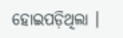ହୋଇପଡ଼ିଥିଲା ।